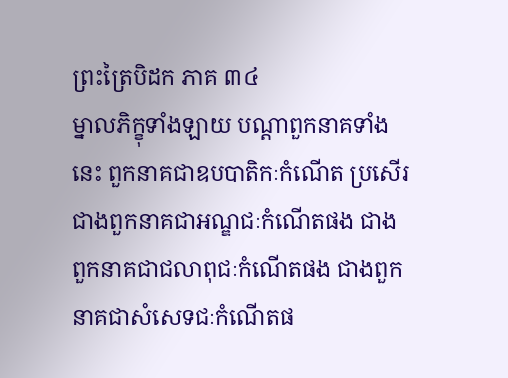ព្រះត្រៃបិដក ភាគ ៣៤
ម្នាលភិក្ខុទាំងឡាយ បណ្តាពួកនាគទាំងនេះ ពួកនាគជាឧបបាតិកៈកំណើត ប្រសើរជាងពួកនាគជាអណ្ឌជៈកំណើតផង ជាងពួកនាគជាជលាពុជៈកំណើតផង ជាងពួកនាគជាសំសេទជៈកំណើតផ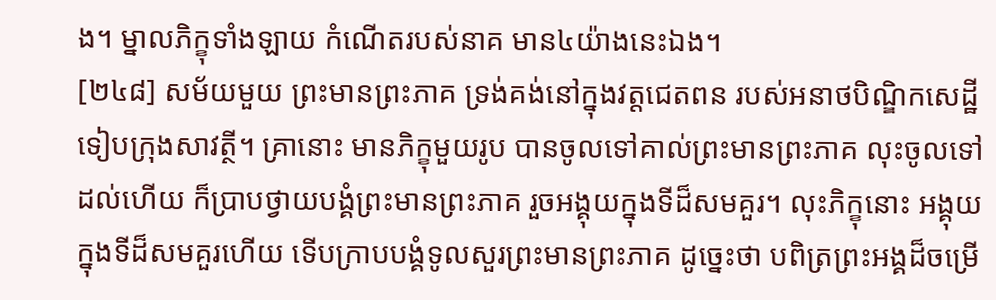ង។ ម្នាលភិក្ខុទាំងឡាយ កំណើតរបស់នាគ មាន៤យ៉ាងនេះឯង។
[២៤៨] សម័យមួយ ព្រះមានព្រះភាគ ទ្រង់គង់នៅក្នុងវត្តជេតពន របស់អនាថបិណ្ឌិកសេដ្ឋី ទៀបក្រុងសាវត្ថី។ គ្រានោះ មានភិក្ខុមួយរូប បានចូលទៅគាល់ព្រះមានព្រះភាគ លុះចូលទៅដល់ហើយ ក៏ប្រាបថ្វាយបង្គំព្រះមានព្រះភាគ រួចអង្គុយក្នុងទីដ៏សមគួរ។ លុះភិក្ខុនោះ អង្គុយក្នុងទីដ៏សមគួរហើយ ទើបក្រាបបង្គំទូលសួរព្រះមានព្រះភាគ ដូច្នេះថា បពិត្រព្រះអង្គដ៏ចម្រើ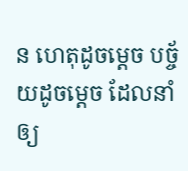ន ហេតុដូចម្តេច បច្ច័យដូចម្តេច ដែលនាំឲ្យ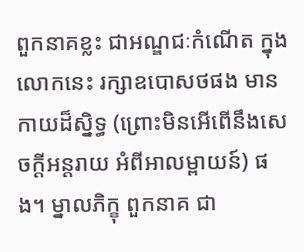ពួកនាគខ្លះ ជាអណ្ឌជៈកំណើត ក្នុងលោកនេះ រក្សាឧបោសថផង មានកាយដ៏ស្និទ្ធ (ព្រោះមិនអើពើនឹងសេចក្តីអន្តរាយ អំពីអាលម្ពាយន៍) ផង។ ម្នាលភិក្ខុ ពួកនាគ ជា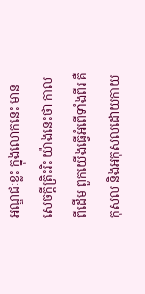អណ្ឌជៈខ្លះ ក្នុងលោកនេះ មានសេចក្តីត្រិះរិះ យ៉ាងនេះថា កាលពីដើម ពួកយើងធ្វើអំពើទាំងពីរ គឺកុសល និងអកុសលដោយកាយ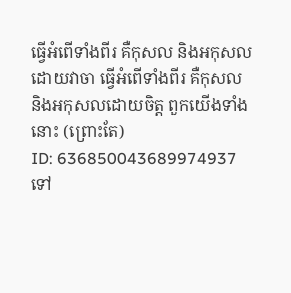ធ្វើអំពើទាំងពីរ គឺកុសល និងអកុសលដោយវាចា ធ្វើអំពើទាំងពីរ គឺកុសល និងអកុសលដោយចិត្ត ពួកយើងទាំងនោះ (ព្រោះតែ)
ID: 636850043689974937
ទៅ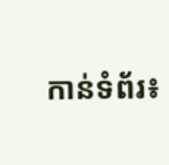កាន់ទំព័រ៖